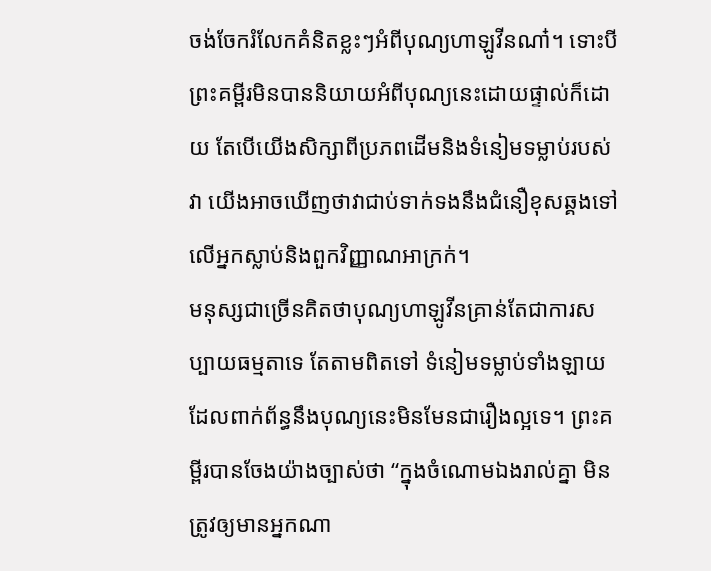ចង់ចែករំលែកគំនិតខ្លះៗអំពីបុណ្យហាឡូវីនណា៎។ ទោះបីព្រះគម្ពីរមិនបាននិយាយអំពីបុណ្យនេះដោយផ្ទាល់ក៏ដោយ តែបើយើងសិក្សាពីប្រភពដើមនិងទំនៀមទម្លាប់របស់វា យើងអាចឃើញថាវាជាប់ទាក់ទងនឹងជំនឿខុសឆ្គងទៅលើអ្នកស្លាប់និងពួកវិញ្ញាណអាក្រក់។
មនុស្សជាច្រើនគិតថាបុណ្យហាឡូវីនគ្រាន់តែជាការសប្បាយធម្មតាទេ តែតាមពិតទៅ ទំនៀមទម្លាប់ទាំងឡាយដែលពាក់ព័ន្ធនឹងបុណ្យនេះមិនមែនជារឿងល្អទេ។ ព្រះគម្ពីរបានចែងយ៉ាងច្បាស់ថា “ក្នុងចំណោមឯងរាល់គ្នា មិនត្រូវឲ្យមានអ្នកណា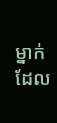ម្នាក់ដែល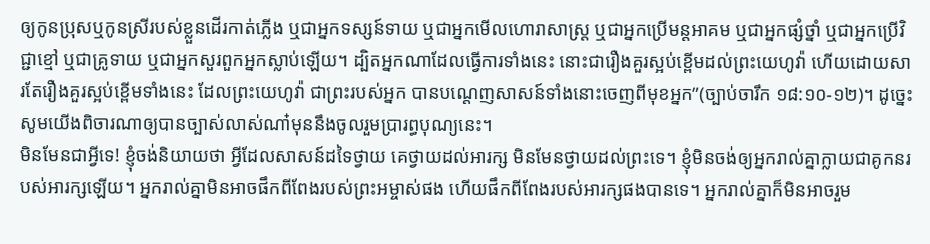ឲ្យកូនប្រុសឬកូនស្រីរបស់ខ្លួនដើរកាត់ភ្លើង ឬជាអ្នកទស្សន៍ទាយ ឬជាអ្នកមើលហោរាសាស្ត្រ ឬជាអ្នកប្រើមន្តអាគម ឬជាអ្នកផ្សំថ្នាំ ឬជាអ្នកប្រើវិជ្ជាខ្មៅ ឬជាគ្រូទាយ ឬជាអ្នកសួរពួកអ្នកស្លាប់ឡើយ។ ដ្បិតអ្នកណាដែលធ្វើការទាំងនេះ នោះជារឿងគួរស្អប់ខ្ពើមដល់ព្រះយេហូវ៉ា ហើយដោយសារតែរឿងគួរស្អប់ខ្ពើមទាំងនេះ ដែលព្រះយេហូវ៉ា ជាព្រះរបស់អ្នក បានបណ្ដេញសាសន៍ទាំងនោះចេញពីមុខអ្នក”(ច្បាប់ចារឹក ១៨:១០-១២)។ ដូច្នេះសូមយើងពិចារណាឲ្យបានច្បាស់លាស់ណា៎មុននឹងចូលរួមប្រារព្ធបុណ្យនេះ។
មិនមែនជាអ្វីទេ! ខ្ញុំចង់និយាយថា អ្វីដែលសាសន៍ដទៃថ្វាយ គេថ្វាយដល់អារក្ស មិនមែនថ្វាយដល់ព្រះទេ។ ខ្ញុំមិនចង់ឲ្យអ្នករាល់គ្នាក្លាយជាគូកនរបស់អារក្សឡើយ។ អ្នករាល់គ្នាមិនអាចផឹកពីពែងរបស់ព្រះអម្ចាស់ផង ហើយផឹកពីពែងរបស់អារក្សផងបានទេ។ អ្នករាល់គ្នាក៏មិនអាចរួម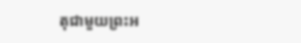តុជាមួយព្រះអ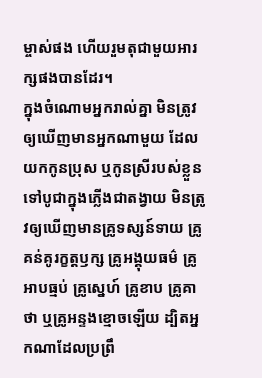ម្ចាស់ផង ហើយរួមតុជាមួយអារក្សផងបានដែរ។
ក្នុងចំណោមអ្នករាល់គ្នា មិនត្រូវឲ្យឃើញមានអ្នកណាមួយ ដែលយកកូនប្រុស ឬកូនស្រីរបស់ខ្លួនទៅបូជាក្នុងភ្លើងជាតង្វាយ មិនត្រូវឲ្យឃើញមានគ្រូទស្សន៍ទាយ គ្រូគន់គូរក្ខត្តឫក្ស គ្រូអង្គុយធម៌ គ្រូអាបធ្មប់ គ្រូស្នេហ៍ គ្រូខាប គ្រូគាថា ឬគ្រូអន្ទងខ្មោចឡើយ ដ្បិតអ្នកណាដែលប្រព្រឹ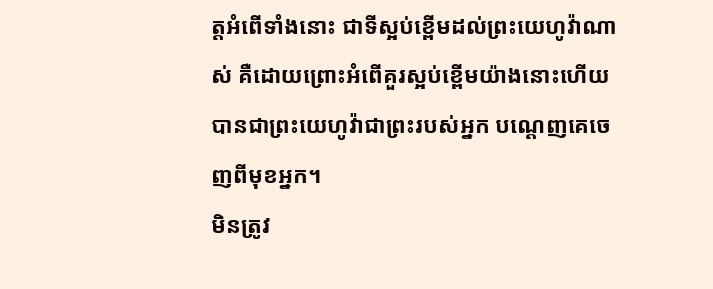ត្តអំពើទាំងនោះ ជាទីស្អប់ខ្ពើមដល់ព្រះយេហូវ៉ាណាស់ គឺដោយព្រោះអំពើគួរស្អប់ខ្ពើមយ៉ាងនោះហើយ បានជាព្រះយេហូវ៉ាជាព្រះរបស់អ្នក បណ្តេញគេចេញពីមុខអ្នក។
មិនត្រូវ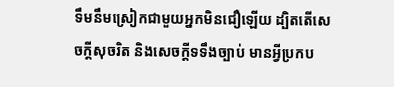ទឹមនឹមស្រៀកជាមួយអ្នកមិនជឿឡើយ ដ្បិតតើសេចក្តីសុចរិត និងសេចក្ដីទទឹងច្បាប់ មានអ្វីប្រកប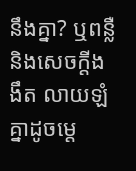នឹងគ្នា? ឬពន្លឺ និងសេចក្ដីងងឹត លាយឡំគ្នាដូចម្តេ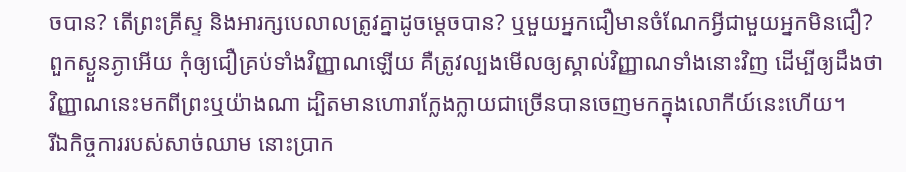ចបាន? តើព្រះគ្រីស្ទ និងអារក្សបេលាលត្រូវគ្នាដូចម្ដេចបាន? ឬមួយអ្នកជឿមានចំណែកអ្វីជាមួយអ្នកមិនជឿ?
ពួកស្ងួនភ្ងាអើយ កុំឲ្យជឿគ្រប់ទាំងវិញ្ញាណឡើយ គឺត្រូវល្បងមើលឲ្យស្គាល់វិញ្ញាណទាំងនោះវិញ ដើម្បីឲ្យដឹងថា វិញ្ញាណនេះមកពីព្រះឬយ៉ាងណា ដ្បិតមានហោរាក្លែងក្លាយជាច្រើនបានចេញមកក្នុងលោកីយ៍នេះហើយ។
រីឯកិច្ចការរបស់សាច់ឈាម នោះប្រាក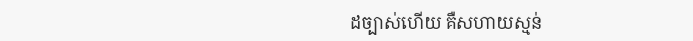ដច្បាស់ហើយ គឺសហាយស្មន់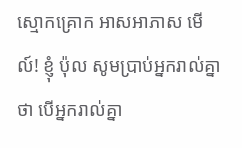ស្មោកគ្រោក អាសអាភាស មើល៍! ខ្ញុំ ប៉ុល សូមប្រាប់អ្នករាល់គ្នាថា បើអ្នករាល់គ្នា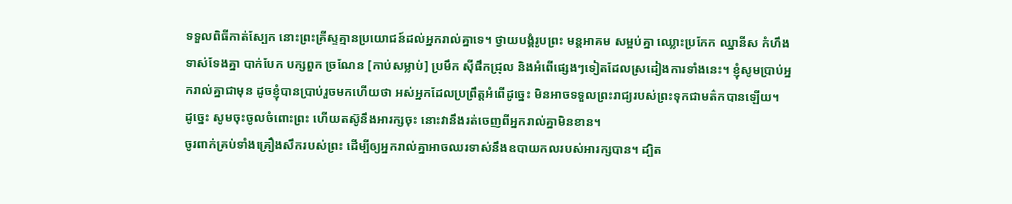ទទួលពិធីកាត់ស្បែក នោះព្រះគ្រីស្ទគ្មានប្រយោជន៍ដល់អ្នករាល់គ្នាទេ។ ថ្វាយបង្គំរូបព្រះ មន្តអាគម សម្អប់គ្នា ឈ្លោះប្រកែក ឈ្នានីស កំហឹង ទាស់ទែងគ្នា បាក់បែក បក្សពួក ច្រណែន [កាប់សម្លាប់] ប្រមឹក ស៊ីផឹកជ្រុល និងអំពើផ្សេងៗទៀតដែលស្រដៀងការទាំងនេះ។ ខ្ញុំសូមប្រាប់អ្នករាល់គ្នាជាមុន ដូចខ្ញុំបានប្រាប់រួចមកហើយថា អស់អ្នកដែលប្រព្រឹត្តអំពើដូច្នេះ មិនអាចទទួលព្រះរាជ្យរបស់ព្រះទុកជាមត៌កបានឡើយ។
ដូច្នេះ សូមចុះចូលចំពោះព្រះ ហើយតស៊ូនឹងអារក្សចុះ នោះវានឹងរត់ចេញពីអ្នករាល់គ្នាមិនខាន។
ចូរពាក់គ្រប់ទាំងគ្រឿងសឹករបស់ព្រះ ដើម្បីឲ្យអ្នករាល់គ្នាអាចឈរទាស់នឹងឧបាយកលរបស់អារក្សបាន។ ដ្បិត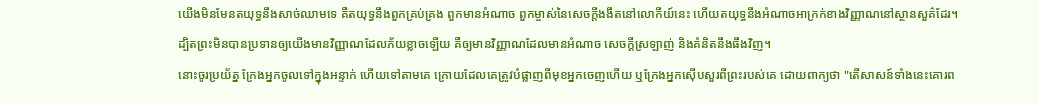យើងមិនមែនតយុទ្ធនឹងសាច់ឈាមទេ គឺតយុទ្ធនឹងពួកគ្រប់គ្រង ពួកមានអំណាច ពួកម្ចាស់នៃសេចក្តីងងឹតនៅលោកីយ៍នេះ ហើយតយុទ្ធនឹងអំណាចអាក្រក់ខាងវិញ្ញាណនៅស្ថានសួគ៌ដែរ។
ដ្បិតព្រះមិនបានប្រទានឲ្យយើងមានវិញ្ញាណដែលភ័យខ្លាចឡើយ គឺឲ្យមានវិញ្ញាណដែលមានអំណាច សេចក្ដីស្រឡាញ់ និងគំនិតនឹងធឹងវិញ។
នោះចូរប្រយ័ត្ន ក្រែងអ្នកចូលទៅក្នុងអន្ទាក់ ហើយទៅតាមគេ ក្រោយដែលគេត្រូវបំផ្លាញពីមុខអ្នកចេញហើយ ឬក្រែងអ្នកស៊ើបសួរពីព្រះរបស់គេ ដោយពាក្យថា "តើសាសន៍ទាំងនេះគោរព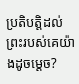ប្រតិបត្តិដល់ព្រះរបស់គេយ៉ាងដូចម្ដេច?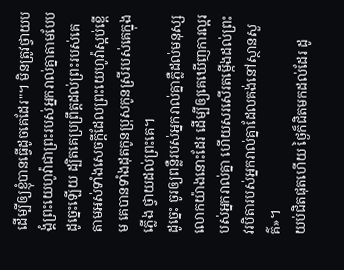ដើម្បីឲ្យខ្ញុំបានធ្វើដូចគេដែរ"។ មិនត្រូវថ្វាយបង្គំព្រះយេហូវ៉ាជាព្រះរបស់អ្នករាល់គ្នាតាមបែបដូច្នេះឡើយ ដ្បិតគេប្រព្រឹត្តដល់ព្រះរបស់គេ តាមអស់ទាំងសេចក្ដីដែលព្រះយេហូវ៉ាស្អប់ខ្ពើម គេបានទាំងដុតកូនប្រុសកូនស្រីរបស់គេក្នុងភ្លើង ថ្វាយដល់ព្រះគេ។
ដូច្នេះ ចូរឲ្យពន្លឺរបស់អ្នករាល់គ្នាភ្លឺដល់មនុស្សលោកយ៉ាងនោះដែរ ដើម្បីឲ្យគេឃើញការល្អរបស់អ្នករាល់គ្នា ហើយសរសើរតម្កើងដល់ព្រះវរបិតារបស់អ្នករាល់គ្នាដែលគង់នៅស្ថានសួគ៌»។
យប់ជិតផុតហើយ ថ្ងៃក៏ជិតមកដល់ដែរ ដូ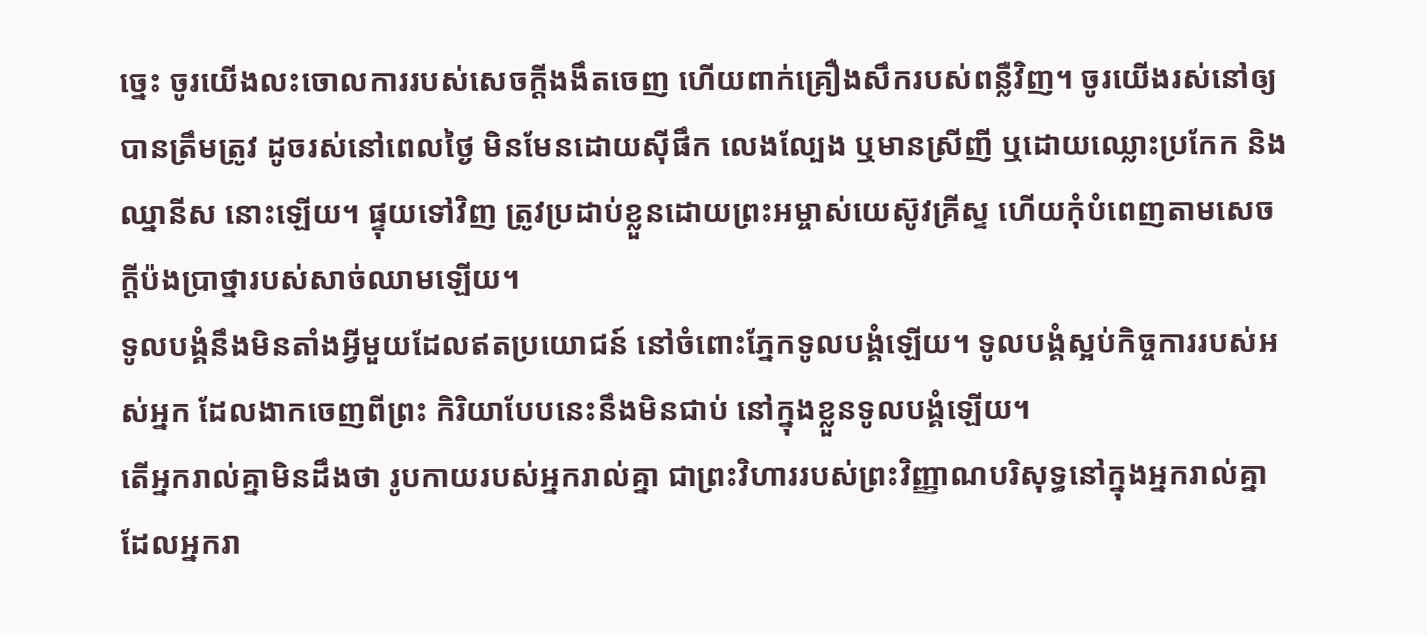ច្នេះ ចូរយើងលះចោលការរបស់សេចក្តីងងឹតចេញ ហើយពាក់គ្រឿងសឹករបស់ពន្លឺវិញ។ ចូរយើងរស់នៅឲ្យបានត្រឹមត្រូវ ដូចរស់នៅពេលថ្ងៃ មិនមែនដោយស៊ីផឹក លេងល្បែង ឬមានស្រីញី ឬដោយឈ្លោះប្រកែក និងឈ្នានីស នោះឡើយ។ ផ្ទុយទៅវិញ ត្រូវប្រដាប់ខ្លួនដោយព្រះអម្ចាស់យេស៊ូវគ្រីស្ទ ហើយកុំបំពេញតាមសេចក្ដីប៉ងប្រាថ្នារបស់សាច់ឈាមឡើយ។
ទូលបង្គំនឹងមិនតាំងអ្វីមួយដែលឥតប្រយោជន៍ នៅចំពោះភ្នែកទូលបង្គំឡើយ។ ទូលបង្គំស្អប់កិច្ចការរបស់អស់អ្នក ដែលងាកចេញពីព្រះ កិរិយាបែបនេះនឹងមិនជាប់ នៅក្នុងខ្លួនទូលបង្គំឡើយ។
តើអ្នករាល់គ្នាមិនដឹងថា រូបកាយរបស់អ្នករាល់គ្នា ជាព្រះវិហាររបស់ព្រះវិញ្ញាណបរិសុទ្ធនៅក្នុងអ្នករាល់គ្នា ដែលអ្នករា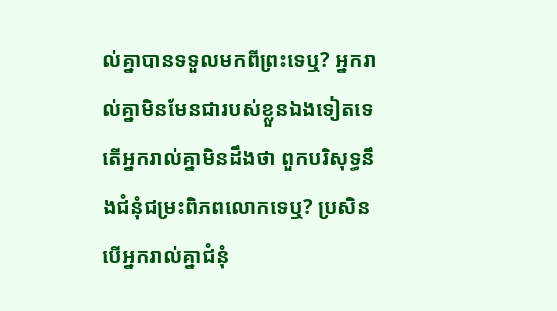ល់គ្នាបានទទួលមកពីព្រះទេឬ? អ្នករាល់គ្នាមិនមែនជារបស់ខ្លួនឯងទៀតទេ តើអ្នករាល់គ្នាមិនដឹងថា ពួកបរិសុទ្ធនឹងជំនុំជម្រះពិភពលោកទេឬ? ប្រសិនបើអ្នករាល់គ្នាជំនុំ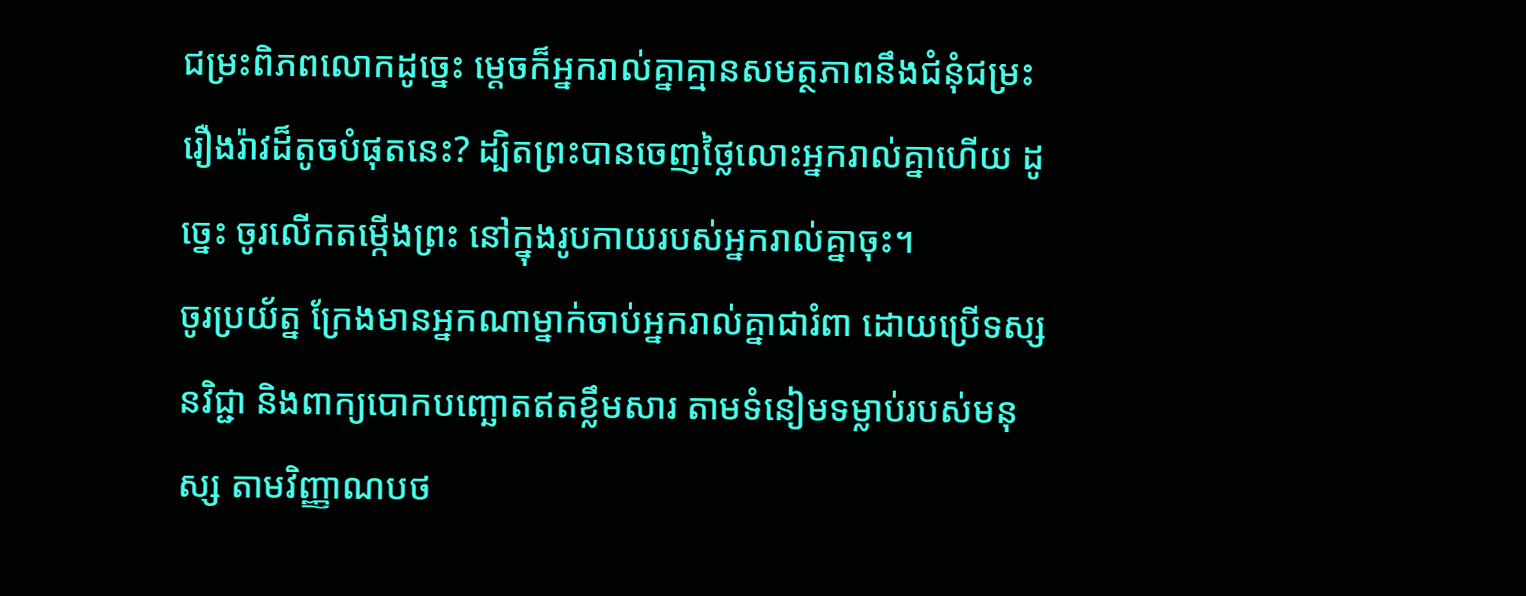ជម្រះពិភពលោកដូច្នេះ ម្ដេចក៏អ្នករាល់គ្នាគ្មានសមត្ថភាពនឹងជំនុំជម្រះរឿងរ៉ាវដ៏តូចបំផុតនេះ? ដ្បិតព្រះបានចេញថ្លៃលោះអ្នករាល់គ្នាហើយ ដូច្នេះ ចូរលើកតម្កើងព្រះ នៅក្នុងរូបកាយរបស់អ្នករាល់គ្នាចុះ។
ចូរប្រយ័ត្ន ក្រែងមានអ្នកណាម្នាក់ចាប់អ្នករាល់គ្នាជារំពា ដោយប្រើទស្សនវិជ្ជា និងពាក្យបោកបញ្ឆោតឥតខ្លឹមសារ តាមទំនៀមទម្លាប់របស់មនុស្ស តាមវិញ្ញាណបថ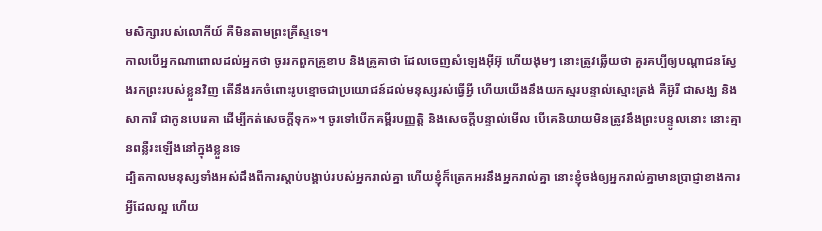មសិក្សារបស់លោកីយ៍ គឺមិនតាមព្រះគ្រីស្ទទេ។
កាលបើអ្នកណាពោលដល់អ្នកថា ចូររកពួកគ្រូខាប និងគ្រូគាថា ដែលចេញសំឡេងអ៊ីអ៊ុ ហើយងុមៗ នោះត្រូវឆ្លើយថា គួរគប្បីឲ្យបណ្ដាជនស្វែងរកព្រះរបស់ខ្លួនវិញ តើនឹងរកចំពោះរូបខ្មោចជាប្រយោជន៍ដល់មនុស្សរស់ធ្វើអ្វី ហើយយើងនឹងយកស្មរបន្ទាល់ស្មោះត្រង់ គឺអ៊ូរី ជាសង្ឃ និងសាការី ជាកូនបេរេគា ដើម្បីកត់សេចក្ដីទុក»។ ចូរទៅបើកគម្ពីរបញ្ញត្តិ និងសេចក្ដីបន្ទាល់មើល បើគេនិយាយមិនត្រូវនឹងព្រះបន្ទូលនោះ នោះគ្មានពន្លឺរះឡើងនៅក្នុងខ្លួនទេ
ដ្បិតកាលមនុស្សទាំងអស់ដឹងពីការស្ដាប់បង្គាប់របស់អ្នករាល់គ្នា ហើយខ្ញុំក៏ត្រេកអរនឹងអ្នករាល់គ្នា នោះខ្ញុំចង់ឲ្យអ្នករាល់គ្នាមានប្រាជ្ញាខាងការអ្វីដែលល្អ ហើយ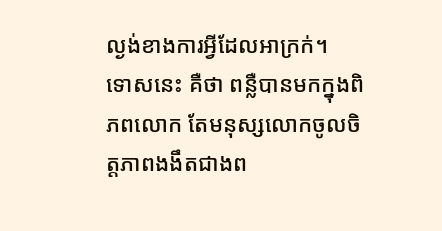ល្ងង់ខាងការអ្វីដែលអាក្រក់។
ទោសនេះ គឺថា ពន្លឺបានមកក្នុងពិភពលោក តែមនុស្សលោកចូលចិត្តភាពងងឹតជាងព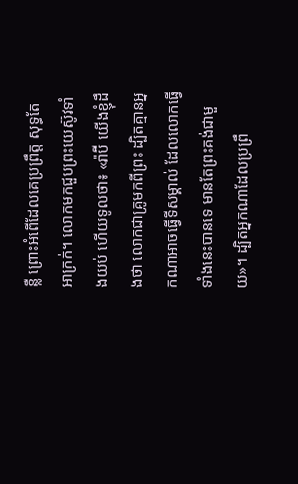ន្លឺ ព្រោះអំពើដែលគេប្រព្រឹត្ត សុទ្ធតែអាក្រក់។ លោកមកជួបព្រះយេស៊ូវទាំងយប់ ហើយទូលថា៖ «រ៉ាប៊ី យើងខ្ញុំដឹងថា លោកជាគ្រូមកពីព្រះ ដ្បិតគ្មានអ្នកណាអាចធ្វើទីសម្គាល់ ដែលលោកធ្វើទាំងនេះបានទេ មានតែព្រះគង់ជាមួយ»។ ដ្បិតអ្នកណាដែលប្រព្រឹ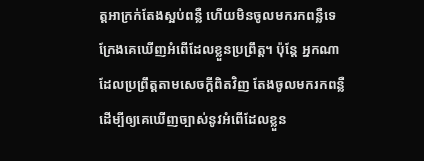ត្តអាក្រក់តែងស្អប់ពន្លឺ ហើយមិនចូលមករកពន្លឺទេ ក្រែងគេឃើញអំពើដែលខ្លួនប្រព្រឹត្ត។ ប៉ុន្តែ អ្នកណាដែលប្រព្រឹត្តតាមសេចក្តីពិតវិញ តែងចូលមករកពន្លឺ ដើម្បីឲ្យគេឃើញច្បាស់នូវអំពើដែលខ្លួន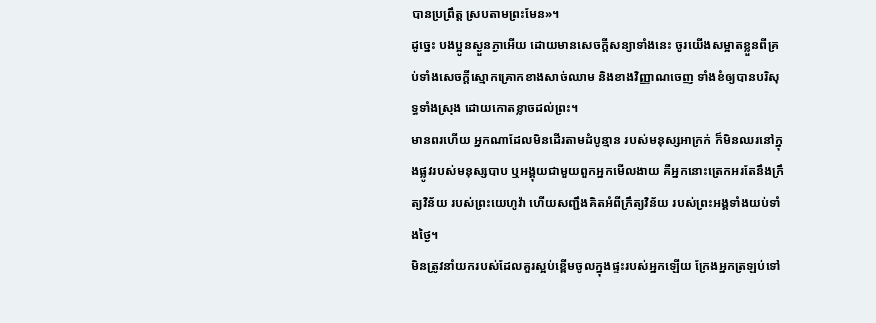បានប្រព្រឹត្ត ស្របតាមព្រះមែន»។
ដូច្នេះ បងប្អូនស្ងួនភ្ងាអើយ ដោយមានសេចក្តីសន្យាទាំងនេះ ចូរយើងសម្អាតខ្លួនពីគ្រប់ទាំងសេចក្តីស្មោកគ្រោកខាងសាច់ឈាម និងខាងវិញ្ញាណចេញ ទាំងខំឲ្យបានបរិសុទ្ធទាំងស្រុង ដោយកោតខ្លាចដល់ព្រះ។
មានពរហើយ អ្នកណាដែលមិនដើរតាមដំបូន្មាន របស់មនុស្សអាក្រក់ ក៏មិនឈរនៅក្នុងផ្លូវរបស់មនុស្សបាប ឬអង្គុយជាមួយពួកអ្នកមើលងាយ គឺអ្នកនោះត្រេកអរតែនឹងក្រឹត្យវិន័យ របស់ព្រះយេហូវ៉ា ហើយសញ្ជឹងគិតអំពីក្រឹត្យវិន័យ របស់ព្រះអង្គទាំងយប់ទាំងថ្ងៃ។
មិនត្រូវនាំយករបស់ដែលគួរស្អប់ខ្ពើមចូលក្នុងផ្ទះរបស់អ្នកឡើយ ក្រែងអ្នកត្រឡប់ទៅ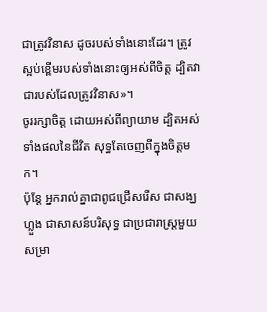ជាត្រូវវិនាស ដូចរបស់ទាំងនោះដែរ។ ត្រូវស្អប់ខ្ពើមរបស់ទាំងនោះឲ្យអស់ពីចិត្ត ដ្បិតវាជារបស់ដែលត្រូវវិនាស»។
ចូររក្សាចិត្ត ដោយអស់ពីព្យាយាម ដ្បិតអស់ទាំងផលនៃជីវិត សុទ្ធតែចេញពីក្នុងចិត្តមក។
ប៉ុន្តែ អ្នករាល់គ្នាជាពូជជ្រើសរើស ជាសង្ឃហ្លួង ជាសាសន៍បរិសុទ្ធ ជាប្រជារាស្ត្រមួយសម្រា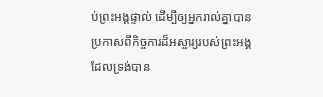ប់ព្រះអង្គផ្ទាល់ ដើម្បីឲ្យអ្នករាល់គ្នាបានប្រកាសពីកិច្ចការដ៏អស្ចារ្យរបស់ព្រះអង្គ ដែលទ្រង់បាន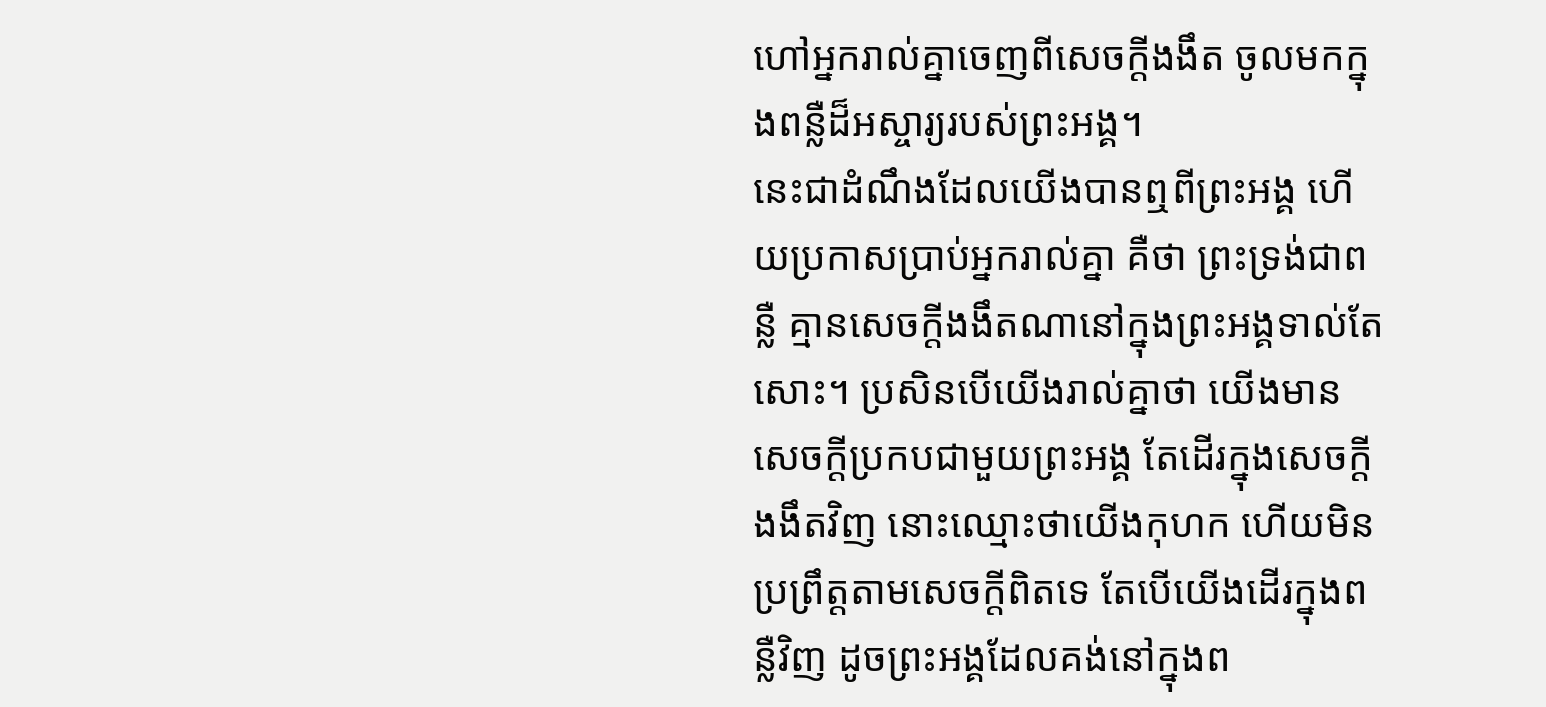ហៅអ្នករាល់គ្នាចេញពីសេចក្តីងងឹត ចូលមកក្នុងពន្លឺដ៏អស្ចារ្យរបស់ព្រះអង្គ។
នេះជាដំណឹងដែលយើងបានឮពីព្រះអង្គ ហើយប្រកាសប្រាប់អ្នករាល់គ្នា គឺថា ព្រះទ្រង់ជាពន្លឺ គ្មានសេចក្ដីងងឹតណានៅក្នុងព្រះអង្គទាល់តែសោះ។ ប្រសិនបើយើងរាល់គ្នាថា យើងមានសេចក្ដីប្រកបជាមួយព្រះអង្គ តែដើរក្នុងសេចក្ដីងងឹតវិញ នោះឈ្មោះថាយើងកុហក ហើយមិនប្រព្រឹត្តតាមសេចក្ដីពិតទេ តែបើយើងដើរក្នុងពន្លឺវិញ ដូចព្រះអង្គដែលគង់នៅក្នុងព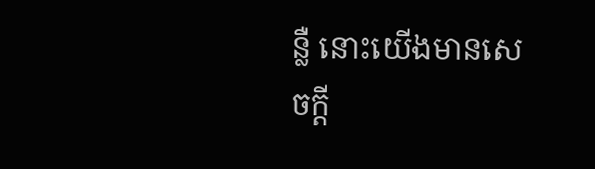ន្លឺ នោះយើងមានសេចក្ដី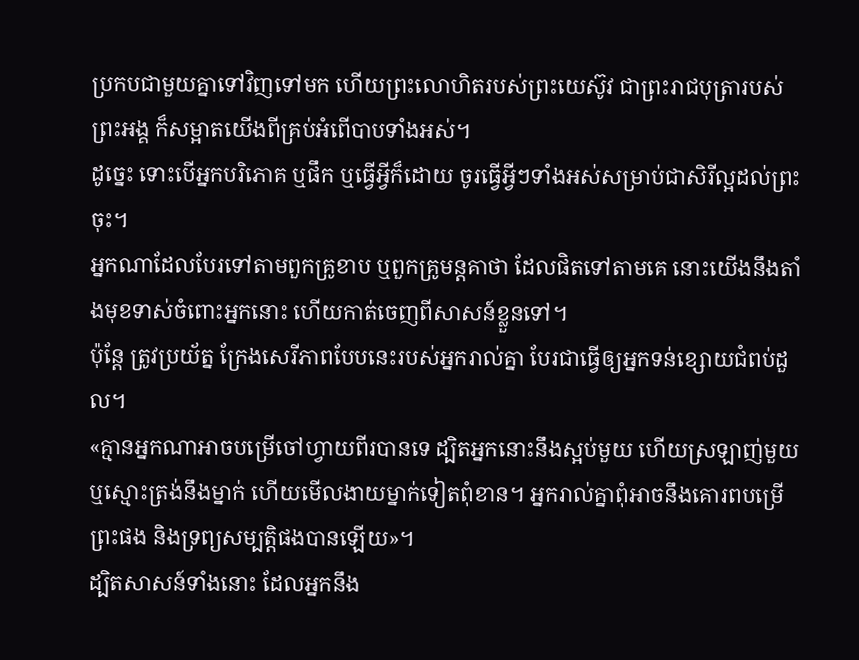ប្រកបជាមួយគ្នាទៅវិញទៅមក ហើយព្រះលោហិតរបស់ព្រះយេស៊ូវ ជាព្រះរាជបុត្រារបស់ព្រះអង្គ ក៏សម្អាតយើងពីគ្រប់អំពើបាបទាំងអស់។
ដូច្នេះ ទោះបើអ្នកបរិភោគ ឬផឹក ឬធ្វើអ្វីក៏ដោយ ចូរធ្វើអ្វីៗទាំងអស់សម្រាប់ជាសិរីល្អដល់ព្រះចុះ។
អ្នកណាដែលបែរទៅតាមពួកគ្រូខាប ឬពួកគ្រូមន្តគាថា ដែលផិតទៅតាមគេ នោះយើងនឹងតាំងមុខទាស់ចំពោះអ្នកនោះ ហើយកាត់ចេញពីសាសន៍ខ្លួនទៅ។
ប៉ុន្តែ ត្រូវប្រយ័ត្ន ក្រែងសេរីភាពបែបនេះរបស់អ្នករាល់គ្នា បែរជាធ្វើឲ្យអ្នកទន់ខ្សោយជំពប់ដួល។
«គ្មានអ្នកណាអាចបម្រើចៅហ្វាយពីរបានទេ ដ្បិតអ្នកនោះនឹងស្អប់មួយ ហើយស្រឡាញ់មួយ ឬស្មោះត្រង់នឹងម្នាក់ ហើយមើលងាយម្នាក់ទៀតពុំខាន។ អ្នករាល់គ្នាពុំអាចនឹងគោរពបម្រើព្រះផង និងទ្រព្យសម្បត្តិផងបានឡើយ»។
ដ្បិតសាសន៍ទាំងនោះ ដែលអ្នកនឹង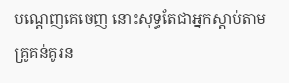បណ្ដេញគេចេញ នោះសុទ្ធតែជាអ្នកស្តាប់តាមគ្រូគន់គូរន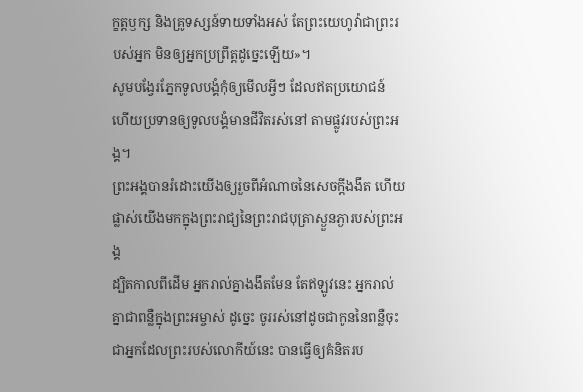ក្ខត្តឫក្ស និងគ្រូទស្សន៍ទាយទាំងអស់ តែព្រះយេហូវ៉ាជាព្រះរបស់អ្នក មិនឲ្យអ្នកប្រព្រឹត្តដូច្នេះឡើយ»។
សូមបង្វែរភ្នែកទូលបង្គំកុំឲ្យមើលអ្វីៗ ដែលឥតប្រយោជន៍ ហើយប្រទានឲ្យទូលបង្គំមានជីវិតរស់នៅ តាមផ្លូវរបស់ព្រះអង្គ។
ព្រះអង្គបានរំដោះយើងឲ្យរួចពីអំណាចនៃសេចក្តីងងឹត ហើយផ្លាស់យើងមកក្នុងព្រះរាជ្យនៃព្រះរាជបុត្រាស្ងួនភ្ងារបស់ព្រះអង្គ
ដ្បិតកាលពីដើម អ្នករាល់គ្នាងងឹតមែន តែឥឡូវនេះ អ្នករាល់គ្នាជាពន្លឺក្នុងព្រះអម្ចាស់ ដូច្នេះ ចូររស់នៅដូចជាកូននៃពន្លឺចុះ
ជាអ្នកដែលព្រះរបស់លោកីយ៍នេះ បានធ្វើឲ្យគំនិតរប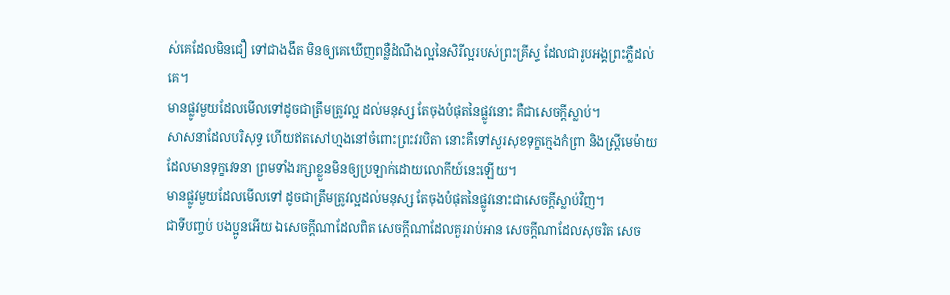ស់គេដែលមិនជឿ ទៅជាងងឹត មិនឲ្យគេឃើញពន្លឺដំណឹងល្អនៃសិរីល្អរបស់ព្រះគ្រីស្ទ ដែលជារូបអង្គព្រះភ្លឺដល់គេ។
មានផ្លូវមួយដែលមើលទៅដូចជាត្រឹមត្រូវល្អ ដល់មនុស្ស តែចុងបំផុតនៃផ្លូវនោះ គឺជាសេចក្ដីស្លាប់។
សាសនាដែលបរិសុទ្ធ ហើយឥតសៅហ្មងនៅចំពោះព្រះវរបិតា នោះគឺទៅសួរសុខទុក្ខក្មេងកំព្រា និងស្ត្រីមេម៉ាយដែលមានទុក្ខវេទនា ព្រមទាំងរក្សាខ្លួនមិនឲ្យប្រឡាក់ដោយលោកីយ៍នេះឡើយ។
មានផ្លូវមួយដែលមើលទៅ ដូចជាត្រឹមត្រូវល្អដល់មនុស្ស តែចុងបំផុតនៃផ្លូវនោះជាសេចក្ដីស្លាប់វិញ។
ជាទីបញ្ចប់ បងប្អូនអើយ ឯសេចក្ដីណាដែលពិត សេចក្ដីណាដែលគួររាប់អាន សេចក្ដីណាដែលសុចរិត សេច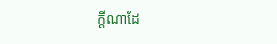ក្ដីណាដែ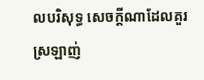លបរិសុទ្ធ សេចក្ដីណាដែលគួរស្រឡាញ់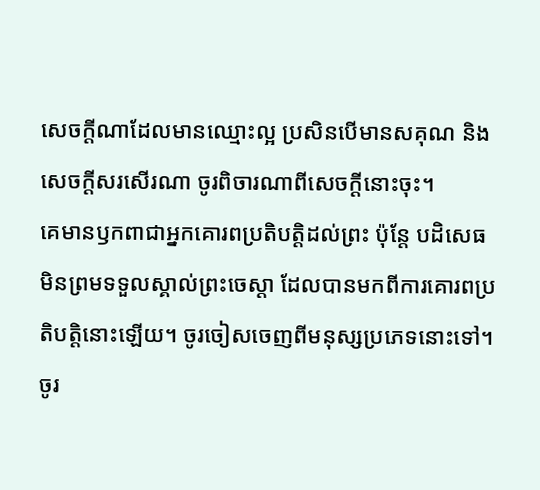សេចក្ដីណាដែលមានឈ្មោះល្អ ប្រសិនបើមានសគុណ និងសេចក្ដីសរសើរណា ចូរពិចារណាពីសេចក្ដីនោះចុះ។
គេមានឫកពាជាអ្នកគោរពប្រតិបត្តិដល់ព្រះ ប៉ុន្តែ បដិសេធមិនព្រមទទួលស្គាល់ព្រះចេស្តា ដែលបានមកពីការគោរពប្រតិបត្តិនោះឡើយ។ ចូរចៀសចេញពីមនុស្សប្រភេទនោះទៅ។
ចូរ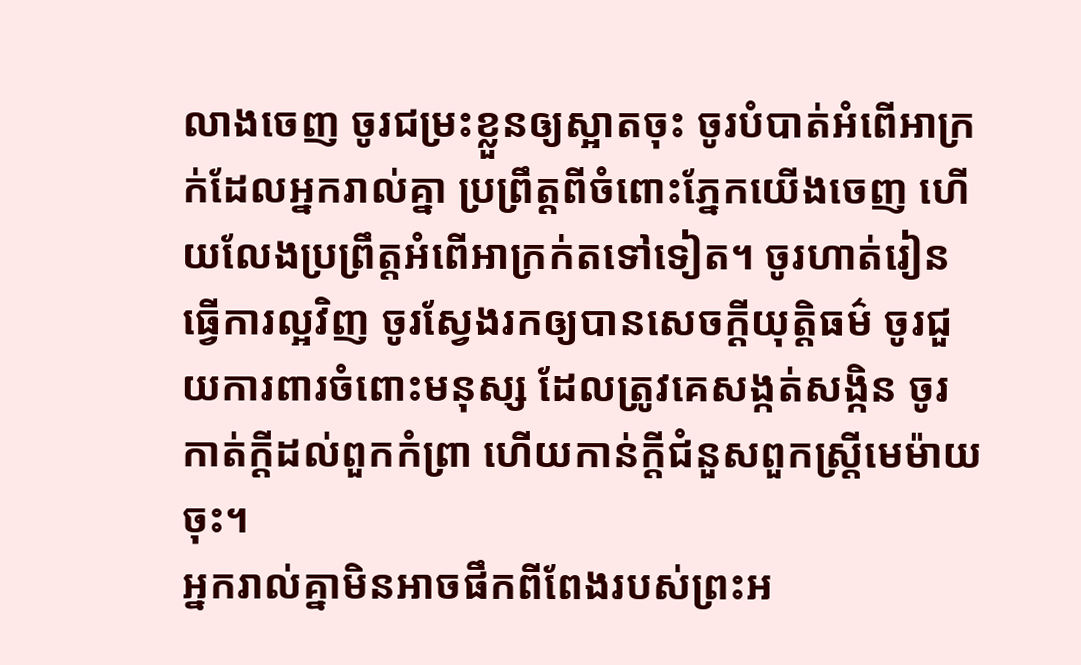លាងចេញ ចូរជម្រះខ្លួនឲ្យស្អាតចុះ ចូរបំបាត់អំពើអាក្រក់ដែលអ្នករាល់គ្នា ប្រព្រឹត្តពីចំពោះភ្នែកយើងចេញ ហើយលែងប្រព្រឹត្តអំពើអាក្រក់តទៅទៀត។ ចូរហាត់រៀនធ្វើការល្អវិញ ចូរស្វែងរកឲ្យបានសេចក្ដីយុត្តិធម៌ ចូរជួយការពារចំពោះមនុស្ស ដែលត្រូវគេសង្កត់សង្កិន ចូរកាត់ក្តីដល់ពួកកំព្រា ហើយកាន់ក្តីជំនួសពួកស្ត្រីមេម៉ាយចុះ។
អ្នករាល់គ្នាមិនអាចផឹកពីពែងរបស់ព្រះអ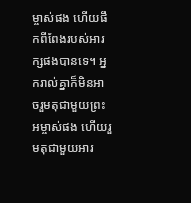ម្ចាស់ផង ហើយផឹកពីពែងរបស់អារក្សផងបានទេ។ អ្នករាល់គ្នាក៏មិនអាចរួមតុជាមួយព្រះអម្ចាស់ផង ហើយរួមតុជាមួយអារ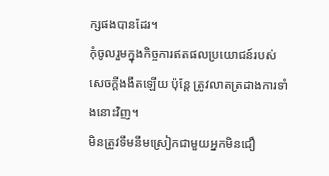ក្សផងបានដែរ។
កុំចូលរួមក្នុងកិច្ចការឥតផលប្រយោជន៍របស់សេចក្តីងងឹតឡើយ ប៉ុន្តែ ត្រូវលាតត្រដាងការទាំងនោះវិញ។
មិនត្រូវទឹមនឹមស្រៀកជាមួយអ្នកមិនជឿ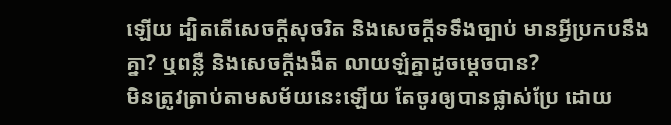ឡើយ ដ្បិតតើសេចក្តីសុចរិត និងសេចក្ដីទទឹងច្បាប់ មានអ្វីប្រកបនឹងគ្នា? ឬពន្លឺ និងសេចក្ដីងងឹត លាយឡំគ្នាដូចម្តេចបាន?
មិនត្រូវត្រាប់តាមសម័យនេះឡើយ តែចូរឲ្យបានផ្លាស់ប្រែ ដោយ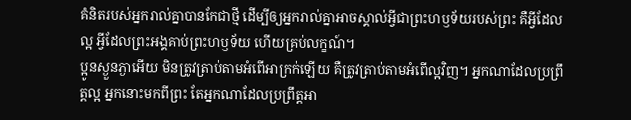គំនិតរបស់អ្នករាល់គ្នាបានកែជាថ្មី ដើម្បីឲ្យអ្នករាល់គ្នាអាចស្គាល់អ្វីជាព្រះហឫទ័យរបស់ព្រះ គឺអ្វីដែលល្អ អ្វីដែលព្រះអង្គគាប់ព្រះហឫទ័យ ហើយគ្រប់លក្ខណ៍។
ប្អូនស្ងួនភ្ងាអើយ មិនត្រូវត្រាប់តាមអំពើអាក្រក់ឡើយ គឺត្រូវត្រាប់តាមអំពើល្អវិញ។ អ្នកណាដែលប្រព្រឹត្តល្អ អ្នកនោះមកពីព្រះ តែអ្នកណាដែលប្រព្រឹត្តអា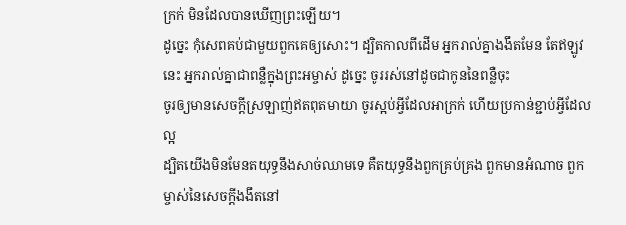ក្រក់ មិនដែលបានឃើញព្រះឡើយ។
ដូច្នេះ កុំសេពគប់ជាមួយពួកគេឲ្យសោះ។ ដ្បិតកាលពីដើម អ្នករាល់គ្នាងងឹតមែន តែឥឡូវនេះ អ្នករាល់គ្នាជាពន្លឺក្នុងព្រះអម្ចាស់ ដូច្នេះ ចូររស់នៅដូចជាកូននៃពន្លឺចុះ
ចូរឲ្យមានសេចក្តីស្រឡាញ់ឥតពុតមាយា ចូរស្អប់អ្វីដែលអាក្រក់ ហើយប្រកាន់ខ្ជាប់អ្វីដែលល្អ
ដ្បិតយើងមិនមែនតយុទ្ធនឹងសាច់ឈាមទេ គឺតយុទ្ធនឹងពួកគ្រប់គ្រង ពួកមានអំណាច ពួកម្ចាស់នៃសេចក្តីងងឹតនៅ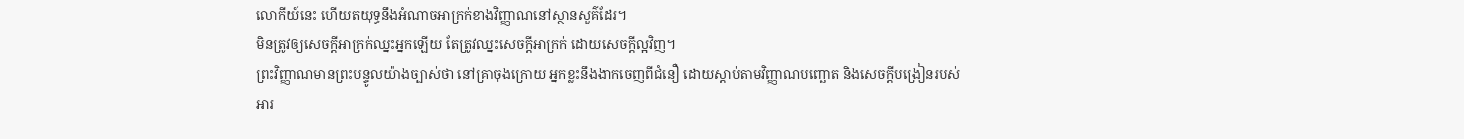លោកីយ៍នេះ ហើយតយុទ្ធនឹងអំណាចអាក្រក់ខាងវិញ្ញាណនៅស្ថានសួគ៌ដែរ។
មិនត្រូវឲ្យសេចក្តីអាក្រក់ឈ្នះអ្នកឡើយ តែត្រូវឈ្នះសេចក្តីអាក្រក់ ដោយសេចក្តីល្អវិញ។
ព្រះវិញ្ញាណមានព្រះបន្ទូលយ៉ាងច្បាស់ថា នៅគ្រាចុងក្រោយ អ្នកខ្លះនឹងងាកចេញពីជំនឿ ដោយស្តាប់តាមវិញ្ញាណបញ្ឆោត និងសេចក្ដីបង្រៀនរបស់អារ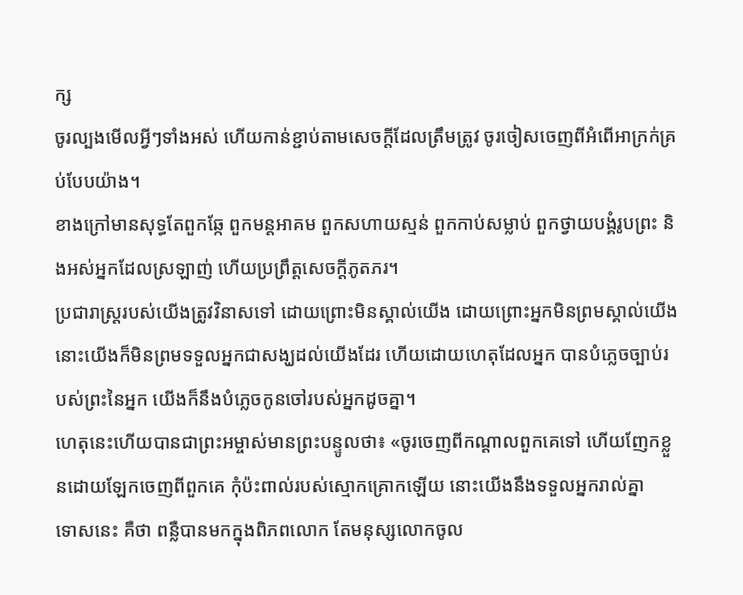ក្ស
ចូរល្បងមើលអ្វីៗទាំងអស់ ហើយកាន់ខ្ជាប់តាមសេចក្ដីដែលត្រឹមត្រូវ ចូរចៀសចេញពីអំពើអាក្រក់គ្រប់បែបយ៉ាង។
ខាងក្រៅមានសុទ្ធតែពួកឆ្កែ ពួកមន្តអាគម ពួកសហាយស្មន់ ពួកកាប់សម្លាប់ ពួកថ្វាយបង្គំរូបព្រះ និងអស់អ្នកដែលស្រឡាញ់ ហើយប្រព្រឹត្តសេចក្ដីភូតភរ។
ប្រជារាស្ត្ររបស់យើងត្រូវវិនាសទៅ ដោយព្រោះមិនស្គាល់យើង ដោយព្រោះអ្នកមិនព្រមស្គាល់យើង នោះយើងក៏មិនព្រមទទួលអ្នកជាសង្ឃដល់យើងដែរ ហើយដោយហេតុដែលអ្នក បានបំភ្លេចច្បាប់របស់ព្រះនៃអ្នក យើងក៏នឹងបំភ្លេចកូនចៅរបស់អ្នកដូចគ្នា។
ហេតុនេះហើយបានជាព្រះអម្ចាស់មានព្រះបន្ទូលថា៖ «ចូរចេញពីកណ្តាលពួកគេទៅ ហើយញែកខ្លួនដោយឡែកចេញពីពួកគេ កុំប៉ះពាល់របស់ស្មោកគ្រោកឡើយ នោះយើងនឹងទទួលអ្នករាល់គ្នា
ទោសនេះ គឺថា ពន្លឺបានមកក្នុងពិភពលោក តែមនុស្សលោកចូល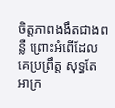ចិត្តភាពងងឹតជាងពន្លឺ ព្រោះអំពើដែលគេប្រព្រឹត្ត សុទ្ធតែអាក្រ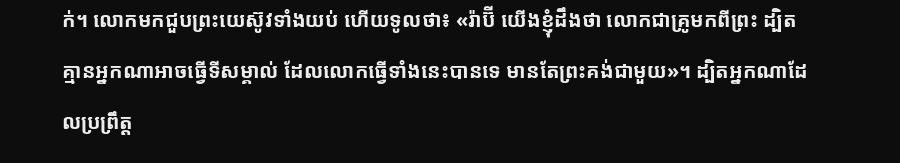ក់។ លោកមកជួបព្រះយេស៊ូវទាំងយប់ ហើយទូលថា៖ «រ៉ាប៊ី យើងខ្ញុំដឹងថា លោកជាគ្រូមកពីព្រះ ដ្បិតគ្មានអ្នកណាអាចធ្វើទីសម្គាល់ ដែលលោកធ្វើទាំងនេះបានទេ មានតែព្រះគង់ជាមួយ»។ ដ្បិតអ្នកណាដែលប្រព្រឹត្ត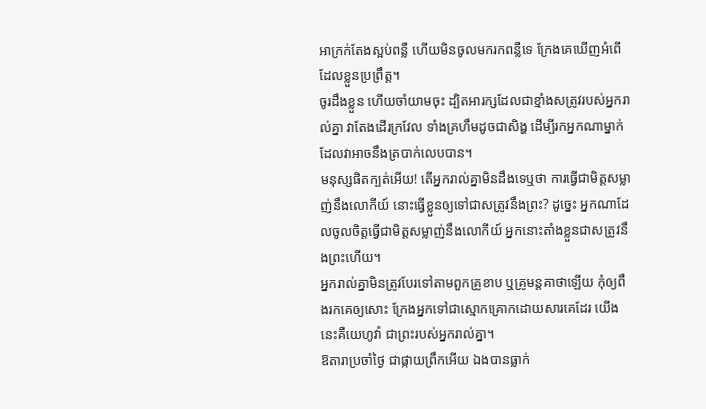អាក្រក់តែងស្អប់ពន្លឺ ហើយមិនចូលមករកពន្លឺទេ ក្រែងគេឃើញអំពើដែលខ្លួនប្រព្រឹត្ត។
ចូរដឹងខ្លួន ហើយចាំយាមចុះ ដ្បិតអារក្សដែលជាខ្មាំងសត្រូវរបស់អ្នករាល់គ្នា វាតែងដើរក្រវែល ទាំងគ្រហឹមដូចជាសិង្ហ ដើម្បីរកអ្នកណាម្នាក់ដែលវាអាចនឹងត្របាក់លេបបាន។
មនុស្សផិតក្បត់អើយ! តើអ្នករាល់គ្នាមិនដឹងទេឬថា ការធ្វើជាមិត្តសម្លាញ់នឹងលោកីយ៍ នោះធ្វើខ្លួនឲ្យទៅជាសត្រូវនឹងព្រះ? ដូច្នេះ អ្នកណាដែលចូលចិត្តធ្វើជាមិត្តសម្លាញ់នឹងលោកីយ៍ អ្នកនោះតាំងខ្លួនជាសត្រូវនឹងព្រះហើយ។
អ្នករាល់គ្នាមិនត្រូវបែរទៅតាមពួកគ្រូខាប ឬគ្រូមន្តគាថាឡើយ កុំឲ្យពឹងរកគេឲ្យសោះ ក្រែងអ្នកទៅជាស្មោកគ្រោកដោយសារគេដែរ យើងនេះគឺយេហូវ៉ា ជាព្រះរបស់អ្នករាល់គ្នា។
ឱតារាប្រចាំថ្ងៃ ជាផ្កាយព្រឹកអើយ ឯងបានធ្លាក់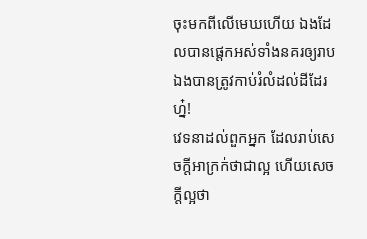ចុះមកពីលើមេឃហើយ ឯងដែលបានផ្តេកអស់ទាំងនគរឲ្យរាប ឯងបានត្រូវកាប់រំលំដល់ដីដែរហ្ន៎!
វេទនាដល់ពួកអ្នក ដែលរាប់សេចក្ដីអាក្រក់ថាជាល្អ ហើយសេចក្ដីល្អថា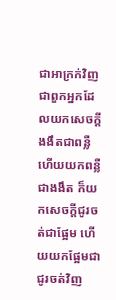ជាអាក្រក់វិញ ជាពួកអ្នកដែលយកសេចក្ដីងងឹតជាពន្លឺ ហើយយកពន្លឺជាងងឹត ក៏យកសេចក្ដីជូរចត់ជាផ្អែម ហើយយកផ្អែមជាជូរចត់វិញ